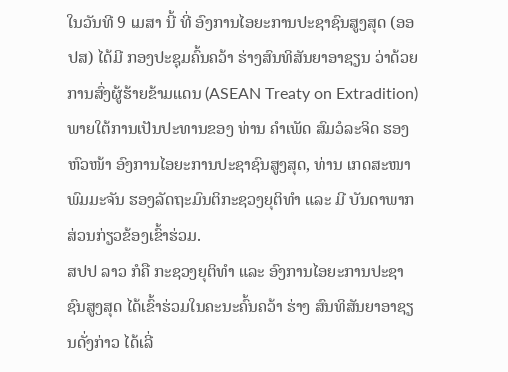ໃນວັນທີ 9 ເມສາ ນີ້ ທີ່ ອົງການໄອຍະການປະຊາຊົນສູງສຸດ (ອອປສ) ໄດ້ມີ ກອງປະຊຸມຄົ້ນຄວ້າ ຮ່າງສົນທິສັນຍາອາຊຽນ ວ່າດ້ວຍການສົ່ງຜູ້ຮ້າຍຂ້າມແດນ (ASEAN Treaty on Extradition)    ພາຍໃຕ້ການເປັນປະທານຂອງ ທ່ານ ຄໍາເພັດ ສົມວໍລະຈິດ ຮອງຫົວໜ້າ ອົງການໄອຍະການປະຊາຊົນສູງສຸດ, ທ່ານ ເກດສະໜາ ພົມມະຈັນ ຮອງລັດຖະມົນຕິກະຊວງຍຸຕິທໍາ ແລະ ມີ ບັນດາພາກສ່ວນກ່ຽວຂ້ອງເຂົ້າຮ່ວມ.
ສປປ ລາວ ກໍຄື ກະຊວງຍຸຕິທໍາ ແລະ ອົງການໄອຍະການປະຊາຊົນສູງສຸດ ໄດ້ເຂົ້າຮ່ວມໃນຄະນະຄົ້ນຄວ້າ ຮ່າງ ສົນທິສັນຍາອາຊຽນດັ່ງກ່າວ ໄດ້ເລີ່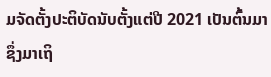ມຈັດຕັ້ງປະຕິບັດນັບຕັ້ງແຕ່ປີ 2021 ເປັນຕົ້ນມາ ຊຶ່ງມາເຖິ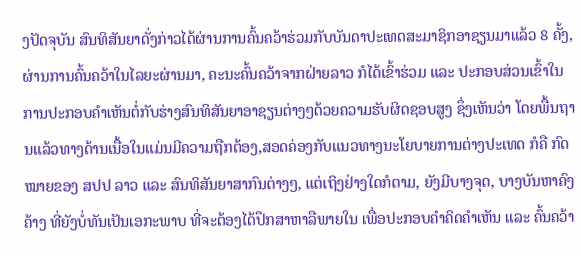ງປັດຈຸບັນ ສົນທິສັນຍາດັ່ງກ່າວໄດ້ຜ່ານການຄົ້ນຄວ້າຮ່ວມກັບບັນດາປະເທດສະມາຊິກອາຊຽນມາແລ້ວ 8 ຄັ້ງ, ຜ່ານການຄົ້ນຄວ້າໃນໄລຍະຜ່ານມາ, ຄະນະຄົ້ນຄວ້າຈາກຝ່າຍລາວ ກໍໄດ້ເຂົ້າຮ່ວມ ແລະ ປະກອບສ່ວນເຂົ້າໃນການປະກອບຄໍາເຫັນຕໍ່ກັບຮ່າງສົນທິສັນຍາອາຊຽນຕ່າງໆດ້ວຍຄວາມຮັບຜິດຊອບສູງ ຊຶ່ງເຫັນວ່າ ໂດຍພື້ນຖານແລ້ວທາງດ້ານເນື້ອໃນແມ່ນມີຄວາມຖືກຕ້ອງ,ສອດຄ່ອງກັບແນວທາງນະໂຍບາຍການຕ່າງປະເທດ ກໍຄື ກົດໝາຍຂອງ ສປປ ລາວ ແລະ ສົນທິສັນຍາສາກົນຕ່າງໆ, ແຕ່ເຖິງຢ່າງໃດກໍຕາມ, ຍັງມີບາງຈຸດ, ບາງບັນຫາຄົງຄ້າງ ທີ່ຍັງບໍ່ທັນເປັນເອກະພາບ ທີ່ຈະຕ້ອງໄດ້ປຶກສາຫາລືພາຍໃນ ເພື່ອປະກອບຄໍາຄິດຄໍາເຫັນ ແລະ ຄົ້ນຄວ້າ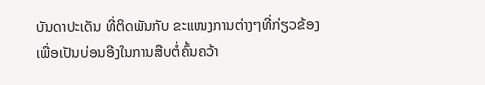ບັນດາປະເດັນ ທີ່ຕິດພັນກັບ ຂະແໜງການຕ່າງໆທີ່ກ່ຽວຂ້ອງ ເພື່ອເປັນບ່ອນອີງໃນການສືບຕໍ່ຄົ້ນຄວ້າ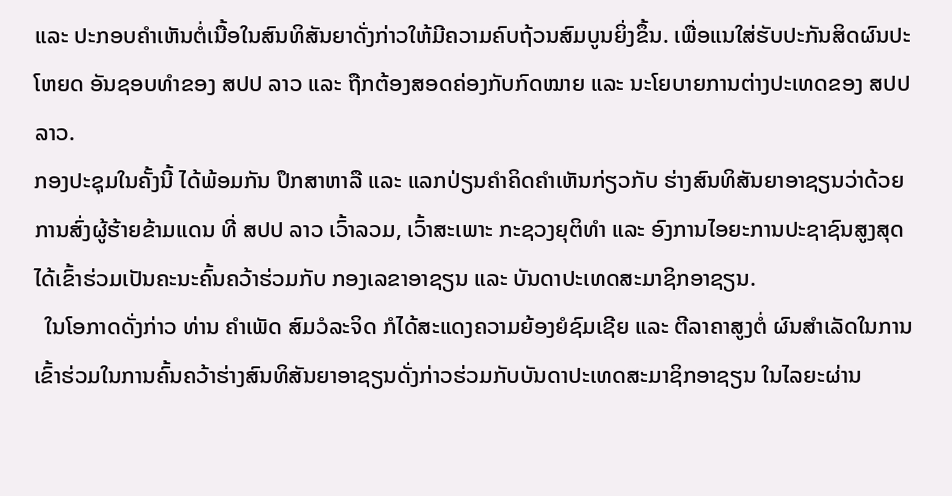ແລະ ປະກອບຄໍາເຫັນຕໍ່ເນື້ອໃນສົນທິສັນຍາດັ່ງກ່າວໃຫ້ມີຄວາມຄົບຖ້ວນສົມບູນຍິ່ງຂຶ້ນ. ເພື່ອແນໃສ່ຮັບປະກັນສິດຜົນປະໂຫຍດ ອັນຊອບທໍາຂອງ ສປປ ລາວ ແລະ ຖືກຕ້ອງສອດຄ່ອງກັບກົດໝາຍ ແລະ ນະໂຍບາຍການຕ່າງປະເທດຂອງ ສປປ ລາວ.
ກອງປະຊຸມໃນຄັ້ງນີ້ ໄດ້ພ້ອມກັນ ປຶກສາຫາລື ແລະ ແລກປ່ຽນຄໍາຄິດຄໍາເຫັນກ່ຽວກັບ ຮ່າງສົນທິສັນຍາອາຊຽນວ່າດ້ວຍການສົ່ງຜູ້ຮ້າຍຂ້າມແດນ ທີ່ ສປປ ລາວ ເວົ້າລວມ, ເວົ້າສະເພາະ ກະຊວງຍຸຕິທໍາ ແລະ ອົງການໄອຍະການປະຊາຊົນສູງສຸດ ໄດ້ເຂົ້າຮ່ວມເປັນຄະນະຄົ້ນຄວ້າຮ່ວມກັບ ກອງເລຂາອາຊຽນ ແລະ ບັນດາປະເທດສະມາຊິກອາຊຽນ.
  ໃນໂອກາດດັ່ງກ່າວ ທ່ານ ຄຳເພັດ ສົມວໍລະຈິດ ກໍໄດ້ສະແດງຄວາມຍ້ອງຍໍຊົມເຊີຍ ແລະ ຕີລາຄາສູງຕໍ່ ຜົນສໍາເລັດໃນການເຂົ້າຮ່ວມໃນການຄົ້ນຄວ້າຮ່າງສົນທິສັນຍາອາຊຽນດັ່ງກ່າວຮ່ວມກັບບັນດາປະເທດສະມາຊິກອາຊຽນ ໃນໄລຍະຜ່ານ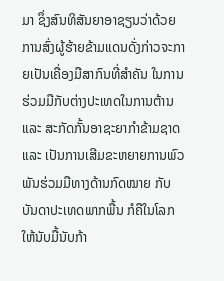ມາ ຊຶ່ງສົນທິສັນຍາອາຊຽນວ່າດ້ວຍການສົ່ງຜູ້ຮ້າຍຂ້າມແດນດັ່ງກ່າວຈະກາຍເປັນເຄື່ອງມືສາກົນທີ່ສໍາຄັນ ໃນການຮ່ວມມືກັບຕ່າງປະເທດໃນການຕ້ານ ແລະ ສະກັດກັ້ນອາຊະຍາກໍາຂ້າມຊາດ ແລະ ເປັນການເສີມຂະຫຍາຍການພົວພັນຮ່ວມມືທາງດ້ານກົດໝາຍ ກັບບັນດາປະເທດພາກພື້ນ ກໍຄືໃນໂລກ ໃຫ້ນັບມື້ນັບກ້າ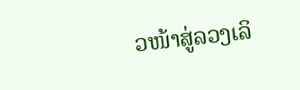ວໜ້າສູ່ລວງເລິ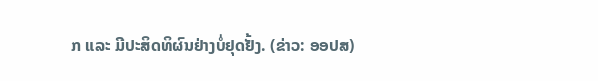ກ ແລະ ມີປະສິດທິຜົນຢ່າງບໍ່ຢຸດຢັ້ງ. (ຂ່າວ: ອອປສ)